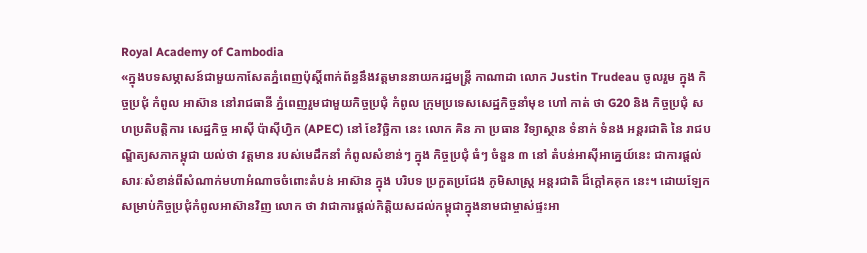Royal Academy of Cambodia
«ក្នុងបទសម្ភាសន៍ជាមួយកាសែតភ្នំពេញប៉ុស្តិ៍ពាក់ព័ន្ធនឹងវត្តមាននាយករដ្ឋមន្ត្រី កាណាដា លោក Justin Trudeau ចូលរួម ក្នុង កិច្ចប្រជុំ កំពូល អាស៊ាន នៅរាជធានី ភ្នំពេញរួមជាមួយកិច្ចប្រជុំ កំពូល ក្រុមប្រទេសសេដ្ឋកិច្ចនាំមុខ ហៅ កាត់ ថា G20 និង កិច្ចប្រជុំ សហប្រតិបត្តិការ សេដ្ឋកិច្ច អាស៊ី ប៉ាស៊ីហ្វិក (APEC) នៅ ខែវិច្ឆិកា នេះ លោក គិន ភា ប្រធាន វិទ្យាស្ថាន ទំនាក់ ទំនង អន្តរជាតិ នៃ រាជបណ្ឌិត្យសភាកម្ពុជា យល់ថា វត្តមាន របស់មេដឹកនាំ កំពូលសំខាន់ៗ ក្នុង កិច្ចប្រជុំ ធំៗ ចំនួន ៣ នៅ តំបន់អាស៊ីអាគ្នេយ៍នេះ ជាការផ្តល់សារៈសំខាន់ពីសំណាក់មហាអំណាចចំពោះតំបន់ អាស៊ាន ក្នុង បរិបទ ប្រកួតប្រជែង ភូមិសាស្ត្រ អន្តរជាតិ ដ៏ក្តៅគគុក នេះ។ ដោយឡែកសម្រាប់កិច្ចប្រជុំកំពូលអាស៊ានវិញ លោក ថា វាជាការផ្តល់កិត្តិយសដល់កម្ពុជាក្នុងនាមជាម្ចាស់ផ្ទះអា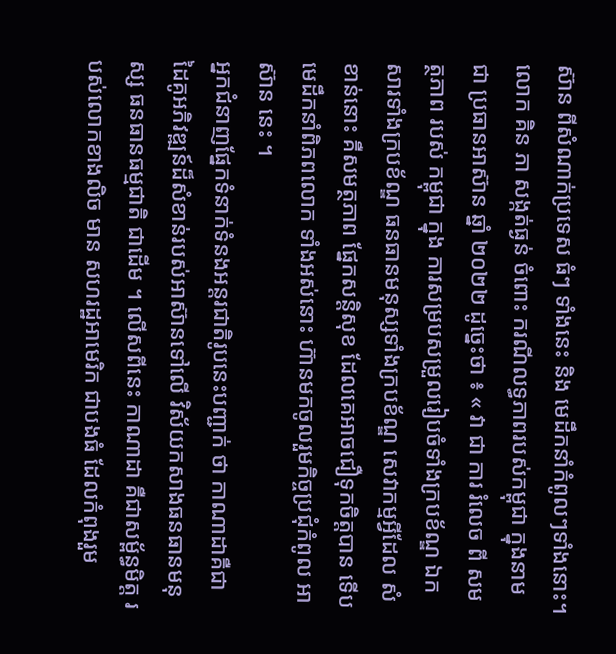ស៊ាន ពីសំណាក់ប្រទេស ធំៗ ទាំងនេះ និង មេដឹកនាំកំពូលៗទាំងនោះ។
លោក គិន ភា សង្កត់ធ្ងន់ ចំពោះ ករណីលទ្ធភាពរបស់កម្ពុជា ក្នុងនាមជា ប្រធានអាស៊ាន ឆ្នាំ ២០២២ ដូច្នេះថា ៖ « វា ជា ការ រំលេច ពី សមត្ថភាព របស់ កម្ពុជា ក្នុង ការសម្របសម្រួលរៀបចំទាំងក្របខ័ណ្ឌ ឯកសារទាំងក្របខ័ណ្ឌ ធនធានមនុស្សទាំងក្របខ័ណ្ឌ សេវាកម្មអ្វីដែល សំខាន់នោះ គឺសមត្ថភាព ផ្នែកសន្តិសុខ ដែលគេអាចជឿទុកចិត្តបាន ទើបមេដឹកនាំពិភពលោក ទាំងអស់នោះ ហ៊ានមកចូលរួមកិច្ចប្រជុំកំពូល អាស៊ាន នេះ ។
អ្នកជំនាញផ្នែកទំនាក់ទំនងអន្តរជាតិរូបនេះបញ្ជាក់ ថា កាណាដាគឺជាដៃគូអភិវឌ្ឍន៍ដ៏សំខាន់របស់អាស៊ានទៅលើ វិស័យកសាងធនធានមនុស្ស ធនធានធម្មជាតិ ជាដើម ។ លើសពីនេះ កាណាដា គឺជាសម្ព័ន្ធមិត្ត របស់លោកខាងលិច មាន សហរដ្ឋអាមេរិក ជាបងធំ ដែលកំពុងរួម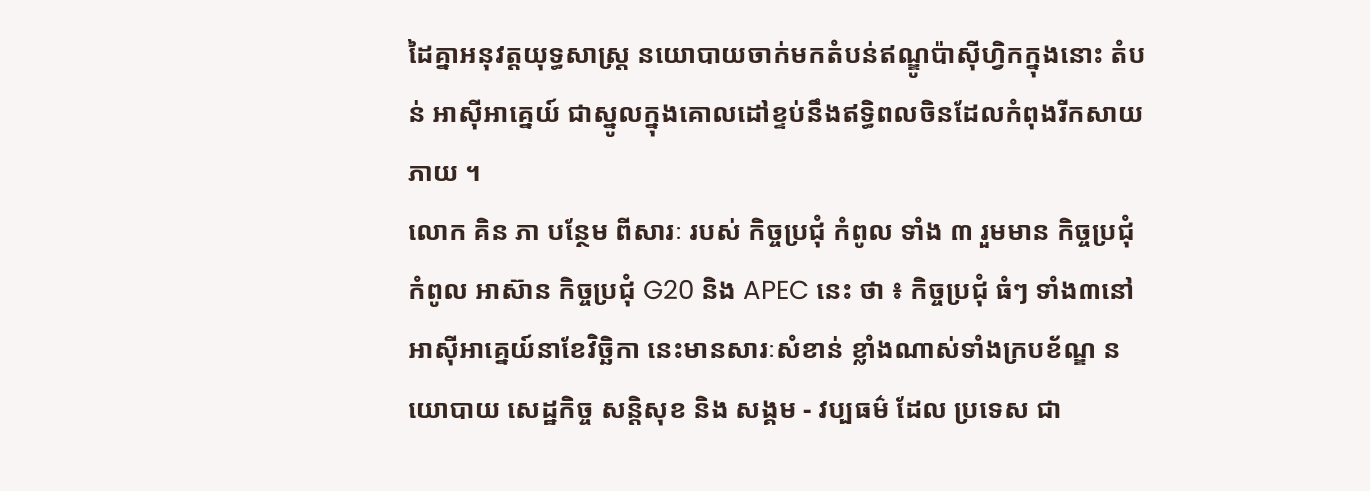ដៃគ្នាអនុវត្តយុទ្ធសាស្ត្រ នយោបាយចាក់មកតំបន់ឥណ្ឌូប៉ាស៊ីហ្វិកក្នុងនោះ តំបន់ អាស៊ីអាគ្នេយ៍ ជាស្នូលក្នុងគោលដៅខ្ទប់នឹងឥទ្ធិពលចិនដែលកំពុងរីកសាយភាយ ។
លោក គិន ភា បន្ថែម ពីសារៈ របស់ កិច្ចប្រជុំ កំពូល ទាំង ៣ រួមមាន កិច្ចប្រជុំ កំពូល អាស៊ាន កិច្ចប្រជុំ G20 និង APEC នេះ ថា ៖ កិច្ចប្រជុំ ធំៗ ទាំង៣នៅអាស៊ីអាគ្នេយ៍នាខែវិច្ឆិកា នេះមានសារៈសំខាន់ ខ្លាំងណាស់ទាំងក្របខ័ណ្ឌ នយោបាយ សេដ្ឋកិច្ច សន្តិសុខ និង សង្គម - វប្បធម៌ ដែល ប្រទេស ជា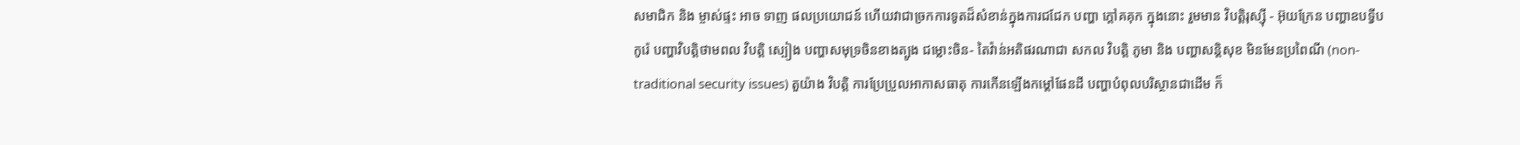សមាជិក និង ម្ចាស់ផ្ទះ អាច ទាញ ផលប្រយោជន៍ ហើយវាជាច្រកការទូតដ៏សំខាន់ក្នុងការជជែក បញ្ហា ក្តៅគគុក ក្នុងនោះ រួមមាន វិបត្តិរុស្ស៊ី - អ៊ុយក្រែន បញ្ហាឧបទ្វីបកូរ៉េ បញ្ហាវិបត្តិថាមពល វិបត្តិ ស្បៀង បញ្ហាសមុទ្រចិនខាងត្បូង ជម្លោះចិន- តៃវ៉ាន់អតិផរណាជា សកល វិបត្តិ ភូមា និង បញ្ហាសន្តិសុខ មិនមែនប្រពៃណី (non-traditional security issues) តួយ៉ាង វិបត្តិ ការប្រែប្រួលអាកាសធាតុ ការកើនឡើងកម្តៅផែនដី បញ្ហាបំពុលបរិស្ថានជាដើម ក៏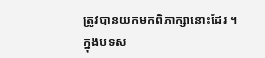ត្រូវបានយកមកពិភាក្សានោះដែរ ។
ក្នុងបទស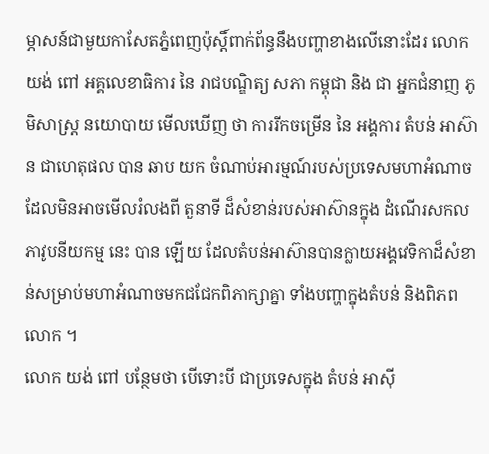ម្ភាសន៍ជាមួយកាសែតភ្នំពេញប៉ុស្តិ៍ពាក់ព័ន្ធនឹងបញ្ហាខាងលើនោះដែរ លោក យង់ ពៅ អគ្គលេខាធិការ នៃ រាជបណ្ឌិត្យ សភា កម្ពុជា និង ជា អ្នកជំនាញ ភូមិសាស្ត្រ នយោបាយ មើលឃើញ ថា ការរីកចម្រើន នៃ អង្គការ តំបន់ អាស៊ាន ជាហេតុផល បាន ឆាប យក ចំណាប់អារម្មណ៍របស់ប្រទេសមហាអំណាច ដែលមិនអាចមើលរំលងពី តួនាទី ដ៏សំខាន់របស់អាស៊ានក្នុង ដំណើរសកលភាវូបនីយកម្ម នេះ បាន ឡើយ ដែលតំបន់អាស៊ានបានក្លាយអង្គវេទិកាដ៏សំខាន់សម្រាប់មហាអំណាចមកជជែកពិភាក្សាគ្នា ទាំងបញ្ហាក្នុងតំបន់ និងពិភពលោក ។
លោក យង់ ពៅ បន្ថែមថា បើទោះបី ជាប្រទេសក្នុង តំបន់ អាស៊ី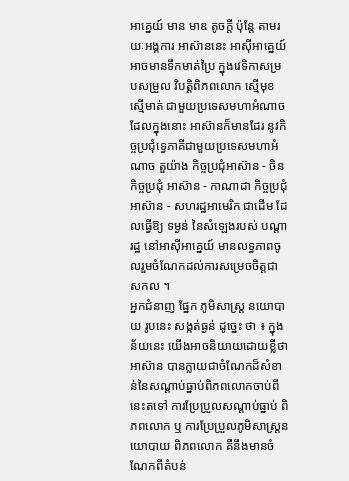អាគ្នេយ៍ មាន មាឌ តូចក្តី ប៉ុន្តែ តាមរយៈអង្គការ អាស៊ាននេះ អាស៊ីអាគ្នេយ៍ អាចមានទឹកមាត់ប្រៃ ក្នុងវេទិកាសម្របសម្រួល វិបត្តិពិភពលោក ស្មើមុខស្មើមាត់ ជាមួយប្រទេសមហាអំណាច ដែលក្នុងនោះ អាស៊ានក៏មានដែរ នូវកិច្ចប្រជុំទ្វេភាគីជាមួយប្រទេសមហាអំណាច តួយ៉ាង កិច្ចប្រជុំអាស៊ាន - ចិន កិច្ចប្រជុំ អាស៊ាន - កាណាដា កិច្ចប្រជុំអាស៊ាន - សហរដ្ឋអាមេរិក ជាដើម ដែលធ្វើឱ្យ ទម្ងន់ នៃសំឡេងរបស់ បណ្តារដ្ឋ នៅអាស៊ីអាគ្នេយ៍ មានលទ្ធភាពចូលរួមចំណែកដល់ការសម្រេចចិត្តជាសកល ។
អ្នកជំនាញ ផ្នែក ភូមិសាស្ត្រ នយោបាយ រូបនេះ សង្កត់ធ្ងន់ ដូច្នេះ ថា ៖ ក្នុងន័យនេះ យើងអាចនិយាយដោយខ្លីថា អាស៊ាន បានក្លាយជាចំណែកដ៏សំខាន់នៃសណ្តាប់ធ្នាប់ពិភពលោកចាប់ពីនេះតទៅ ការប្រែប្រួលសណ្តាប់ធ្នាប់ ពិភពលោក ឬ ការប្រែប្រួលភូមិសាស្ត្រនយោបាយ ពិភពលោក គឺនឹងមានចំណែកពីតំបន់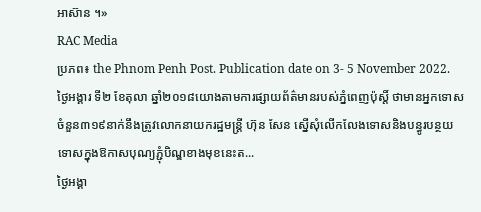អាស៊ាន ។»
RAC Media
ប្រភព៖ the Phnom Penh Post. Publication date on 3- 5 November 2022.
ថ្ងៃអង្គារ ទី២ ខែតុលា ឆ្នាំ២០១៨យោងតាមការផ្សាយព័ត៌មានរបស់ភ្នំពេញប៉ុស្តិ៍ ថាមានអ្នកទោសចំនួន៣១៩នាក់នឹងត្រូវលោកនាយករដ្ឋមន្ត្រី ហ៊ុន សែន ស្នើសុំលើកលែងទោសនិងបន្ធូរបន្ថយទោសក្នុងឱកាសបុណ្យភ្ជុំបិណ្ឌខាងមុខនេះត...
ថ្ងៃអង្គា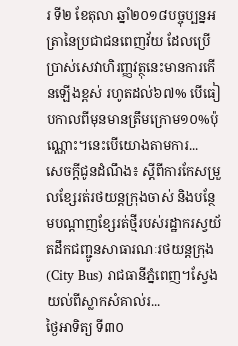រ ទី២ ខែតុលា ឆ្នាំ២០១៨បច្ចុប្បន្នអត្រានៃប្រជាជនពេញវ័យ ដែលប្រើប្រាស់សេវាហិរញ្ញវត្ថុនេះមានការកើនឡើងខ្ពស់ រហូតដល់៦៧% បើធៀបកាលពីមុនមានត្រឹមក្រោម១០%ប៉ុណ្ណោះ។នេះបើយោងតាមការ...
សេចក្តីជូនដំណឹង៖ ស្តីពីការកែសម្រួលខ្សែរត់រថយន្តក្រុងចាស់ និងបន្ថែមបណ្ដាញខ្សែរត់ថ្មីរបស់រដ្ឋាករស្វយ័តដឹកជញ្ជូនសាធារណៈរថយន្តក្រុង(City Bus) រាជធានីភ្នំពេញ។ស្វែងយល់ពីស្លាកសំគាល់រ...
ថ្ងៃអាទិត្យ ទី៣០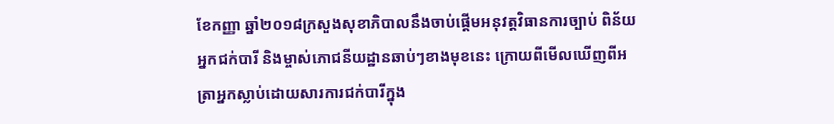ខែកញ្ញា ឆ្នាំ២០១៨ក្រសួងសុខាភិបាលនឹងចាប់ផ្ដើមអនុវត្តវិធានការច្បាប់ ពិន័យអ្នកជក់បារី និងម្ចាស់ភោជនីយដ្ឋានឆាប់ៗខាងមុខនេះ ក្រោយពីមើលឃើញពីអត្រាអ្នកស្លាប់ដោយសារការជក់បារីក្នុង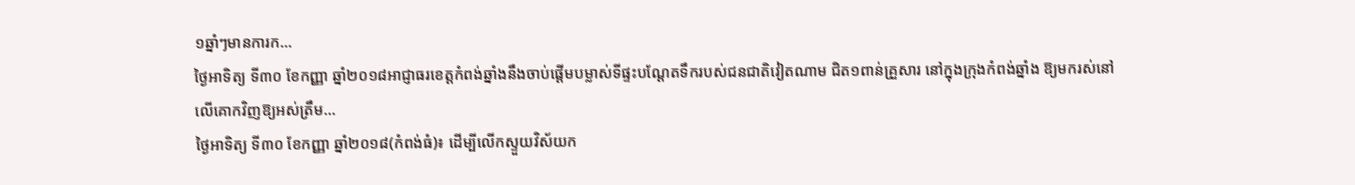១ឆ្នាំៗមានការក...
ថ្ងៃអាទិត្យ ទី៣០ ខែកញ្ញា ឆ្នាំ២០១៨អាជ្ញាធរខេត្តកំពង់ឆ្នាំងនឹងចាប់ផ្តើមបម្លាស់ទីផ្ទះបណ្តែតទឹករបស់ជនជាតិវៀតណាម ជិត១ពាន់គ្រួសារ នៅក្នុងក្រុងកំពង់ឆ្នាំង ឱ្យមករស់នៅលើគោកវិញឱ្យអស់ត្រឹម...
ថ្ងៃអាទិត្យ ទី៣០ ខែកញ្ញា ឆ្នាំ២០១៨(កំពង់ធំ)៖ ដើម្បីលើកស្ទួយវិស័យក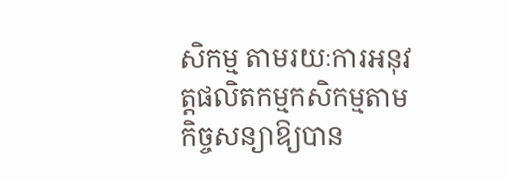សិកម្ម តាមរយៈការអនុវត្តផលិតកម្មកសិកម្មតាមកិច្ចសន្យាឱ្យបាន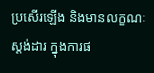ប្រសើរឡើង និងមានលក្ខណៈស្តង់ដារ ក្នុងការផ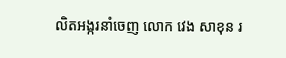លិតអង្ករនាំចេញ លោក វេង សាខុន រ